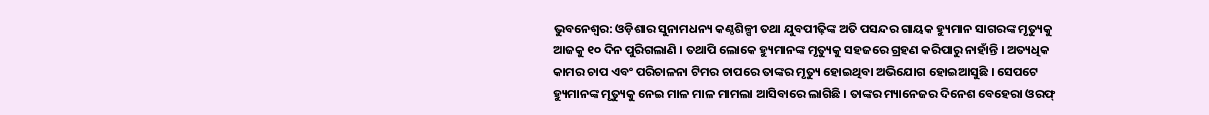ଭୁବନେଶ୍ୱର: ଓଡ଼ିଶାର ସୁନାମଧନ୍ୟ କଣ୍ଠଶିଳ୍ପୀ ତଥା ଯୁବପୀଢ଼ିଙ୍କ ଅତି ପସନ୍ଦର ଗାୟକ ହ୍ୟୁମାନ ସାଗରଙ୍କ ମୃତ୍ୟୁକୁ ଆଜକୁ ୧୦ ଦିନ ପୁରିଗଲାଣି । ତଥାପି ଲୋକେ ହ୍ୟୁମାନଙ୍କ ମୃତ୍ୟୁକୁ ସହଜରେ ଗ୍ରହଣ କରିପାରୁ ନାହାଁନ୍ତି । ଅତ୍ୟଧିକ କାମର ଚାପ ଏବଂ ପରିଚାଳନା ଟିମର ଚାପରେ ତାଙ୍କର ମୃତ୍ୟୁ ହୋଇଥିବା ଅଭିଯୋଗ ହୋଇଆସୁଛି । ସେପଟେ ହ୍ୟୁମାନଙ୍କ ମୃତ୍ୟୁକୁ ନେଇ ମାଳ ମାଳ ମାମଲା ଆସିବାରେ ଲାଗିଛି । ତାଙ୍କର ମ୍ୟାନେଜର ଦିନେଶ ବେହେରା ଓରଫ୍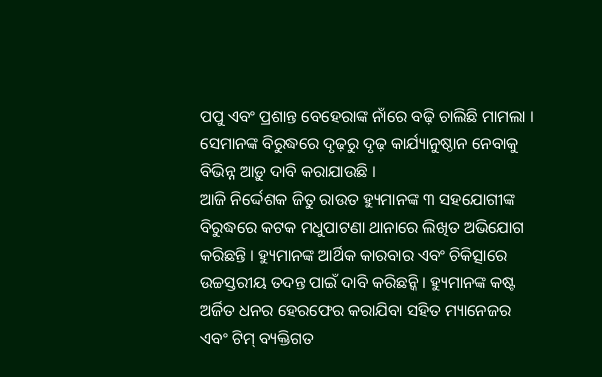ପପୁ ଏବଂ ପ୍ରଶାନ୍ତ ବେହେରାଙ୍କ ନାଁରେ ବଢ଼ି ଚାଲିଛି ମାମଲା । ସେମାନଙ୍କ ବିରୁଦ୍ଧରେ ଦୃଢ଼ରୁ ଦୃଢ଼ କାର୍ଯ୍ୟାନୁଷ୍ଠାନ ନେବାକୁ ବିଭିନ୍ନ ଆଡ଼ୁ ଦାବି କରାଯାଉଛି ।
ଆଜି ନିର୍ଦ୍ଦେଶକ ଜିତୁ ରାଉତ ହ୍ୟୁମାନଙ୍କ ୩ ସହଯୋଗୀଙ୍କ ବିରୁଦ୍ଧରେ କଟକ ମଧୁପାଟଣା ଥାନାରେ ଲିଖିତ ଅଭିଯୋଗ କରିଛନ୍ତି । ହ୍ୟୁମାନଙ୍କ ଆର୍ଥିକ କାରବାର ଏବଂ ଚିକିତ୍ସାରେ ଉଚ୍ଚସ୍ତରୀୟ ତଦନ୍ତ ପାଇଁ ଦାବି କରିଛନ୍କି । ହ୍ୟୁମାନଙ୍କ କଷ୍ଟ ଅର୍ଜିତ ଧନର ହେରଫେର କରାଯିବା ସହିତ ମ୍ୟାନେଜର ଏବଂ ଟିମ୍ ବ୍ୟକ୍ତିଗତ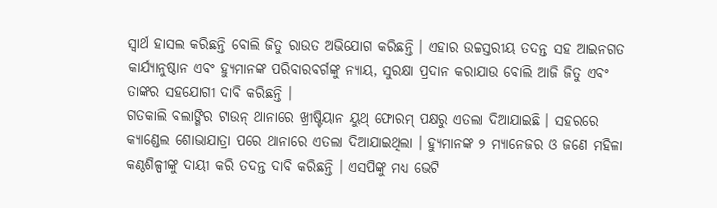ସ୍ୱାର୍ଥ ହାସଲ କରିଛନ୍ତି ବୋଲି ଜିତୁ ରାଉତ ଅଭିଯୋଗ କରିଛନ୍ତି । ଏହାର ଉଚ୍ଚସ୍ତରୀୟ ତଦନ୍ତ ସହ ଆଇନଗତ କାର୍ଯ୍ୟାନୁଷ୍ଠାନ ଏବଂ ହ୍ୟୁମାନଙ୍କ ପରିବାରବର୍ଗଙ୍କୁ ନ୍ୟାୟ, ସୁରକ୍ଷା ପ୍ରଦାନ କରାଯାଉ ବୋଲି ଆଜି ଜିତୁ ଏବଂ ତାଙ୍କର ସହଯୋଗୀ ଦାବି କରିଛନ୍ତି ।
ଗତକାଲି ବଲାଙ୍ଗିର ଟାଉନ୍ ଥାନାରେ ଖ୍ରୀଷ୍ଟିୟାନ ୟୁଥ୍ ଫୋରମ୍ ପକ୍ଷରୁ ଏତଲା ଦିଆଯାଇଛି । ସହରରେ କ୍ୟାଣ୍ଡେଲ ଶୋଭାଯାତ୍ରା ପରେ ଥାନାରେ ଏତଲା ଦିଆଯାଇଥିଲା । ହ୍ୟୁମାନଙ୍କ ୨ ମ୍ୟାନେଜର ଓ ଜଣେ ମହିଳା କଣ୍ଠଶିଳ୍ପୀଙ୍କୁ ଦାୟୀ କରି ତଦନ୍ତ ଦାବି କରିଛନ୍ତି । ଏସପିଙ୍କୁ ମଧ୍ୟ ଭେଟି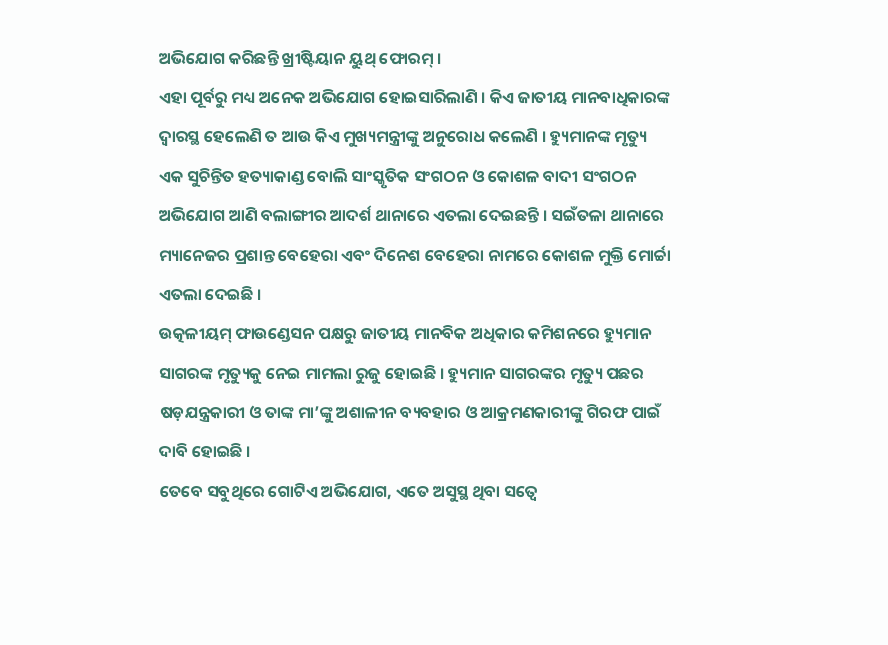ଅଭିଯୋଗ କରିଛନ୍ତି ଖ୍ରୀଷ୍ଟିୟାନ ୟୁଥ୍ ଫୋରମ୍ ।
ଏହା ପୂର୍ବରୁ ମଧ୍ୟ ଅନେକ ଅଭିଯୋଗ ହୋଇସାରିଲାଣି । କିଏ ଜାତୀୟ ମାନବାଧିକାରଙ୍କ ଦ୍ୱାରସ୍ଥ ହେଲେଣି ତ ଆଉ କିଏ ମୁଖ୍ୟମନ୍ତ୍ରୀଙ୍କୁ ଅନୁରୋଧ କଲେଣି । ହ୍ୟୁମାନଙ୍କ ମୃତ୍ୟୁ ଏକ ସୁଚିନ୍ତିତ ହତ୍ୟାକାଣ୍ଡ ବୋଲି ସାଂସ୍କୃତିକ ସଂଗଠନ ଓ କୋଶଳ ବାଦୀ ସଂଗଠନ ଅଭିଯୋଗ ଆଣି ବଲାଙ୍ଗୀର ଆଦର୍ଶ ଥାନାରେ ଏତଲା ଦେଇଛନ୍ତି । ସଇଁତଳା ଥାନାରେ ମ୍ୟାନେଜର ପ୍ରଶାନ୍ତ ବେହେରା ଏବଂ ଦିନେଶ ବେହେରା ନାମରେ କୋଶଳ ମୁକ୍ତି ମୋର୍ଚ୍ଚା ଏତଲା ଦେଇଛି ।
ଉତ୍କଳୀୟମ୍ ଫାଉଣ୍ଡେସନ ପକ୍ଷରୁ ଜାତୀୟ ମାନବିକ ଅଧିକାର କମିଶନରେ ହ୍ୟୁମାନ ସାଗରଙ୍କ ମୃତ୍ୟୁକୁ ନେଇ ମାମଲା ରୁଜୁ ହୋଇଛି । ହ୍ୟୁମାନ ସାଗରଙ୍କର ମୃତ୍ୟୁ ପଛର ଷଡ଼ଯନ୍ତ୍ରକାରୀ ଓ ତାଙ୍କ ମା’ଙ୍କୁ ଅଶାଳୀନ ବ୍ୟବହାର ଓ ଆକ୍ରମଣକାରୀଙ୍କୁ ଗିରଫ ପାଇଁ ଦାବି ହୋଇଛି ।
ତେବେ ସବୁଥିରେ ଗୋଟିଏ ଅଭିଯୋଗ, ଏତେ ଅସୁସ୍ଥ ଥିବା ସତ୍ୱେ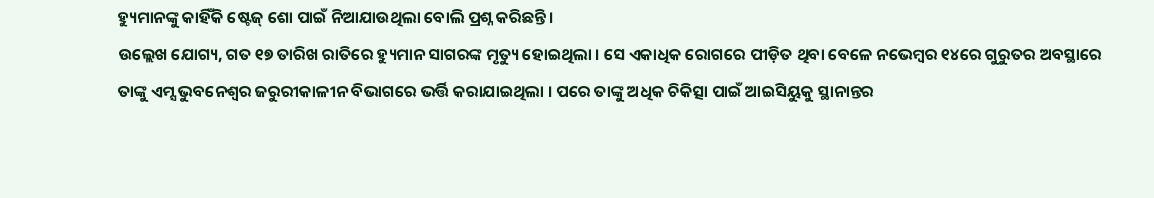ହ୍ୟୁମାନଙ୍କୁ କାହିଁକି ଷ୍ଟେଜ୍ ଶୋ ପାଇଁ ନିଆଯାଉଥିଲା ବୋଲି ପ୍ରଶ୍ନ କରିଛନ୍ତି ।
ଉଲ୍ଲେଖ ଯୋଗ୍ୟ, ଗତ ୧୭ ତାରିଖ ରାତିରେ ହ୍ୟୁମାନ ସାଗରଙ୍କ ମୃତ୍ୟୁ ହୋଇଥିଲା । ସେ ଏକାଧିକ ରୋଗରେ ପୀଡ଼ିତ ଥିବା ବେଳେ ନଭେମ୍ୱର ୧୪ରେ ଗୁରୁତର ଅବସ୍ଥାରେ ତାଙ୍କୁ ଏମ୍ସ ଭୁବନେଶ୍ୱର ଜରୁରୀକାଳୀନ ବିଭାଗରେ ଭର୍ତ୍ତି କରାଯାଇଥିଲା । ପରେ ତାଙ୍କୁ ଅଧିକ ଚିକିତ୍ସା ପାଇଁ ଆଇସିୟୁକୁ ସ୍ଥାନାନ୍ତର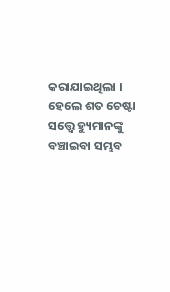କରାଯାଇଥିଲା । ହେଲେ ଶତ ଚେଷ୍ଟା ସତ୍ତ୍ୱେ ହ୍ୟୁମାନଙ୍କୁ ବଞ୍ଚାଇବା ସମ୍ଭବ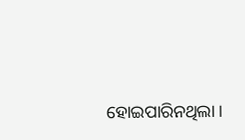ହୋଇପାରିନଥିଲା ।